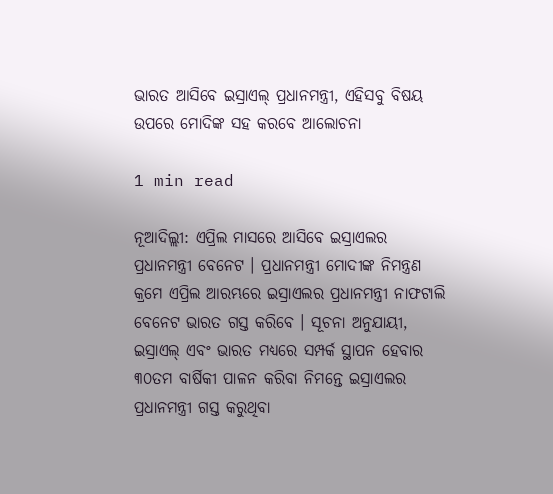ଭାରତ ଆସିବେ ଇସ୍ରାଏଲ୍ ପ୍ରଧାନମନ୍ତ୍ରୀ, ଏହିସବୁ ବିଷୟ ଉପରେ ମୋଦିଙ୍କ ସହ କରବେ ଆଲୋଚନା

1 min read

ନୂଆଦିଲ୍ଲୀ: ଏପ୍ରିଲ ମାସରେ ଆସିବେ ଇସ୍ରାଏଲର ପ୍ରଧାନମନ୍ତ୍ରୀ ବେନେଟ । ପ୍ରଧାନମନ୍ତ୍ରୀ ମୋଦୀଙ୍କ ନିମନ୍ତ୍ରଣ କ୍ରମେ ଏପ୍ରିଲ ଆରମ୍ଭରେ ଇସ୍ରାଏଲର ପ୍ରଧାନମନ୍ତ୍ରୀ ନାଫଟାଲି ବେନେଟ ଭାରତ ଗସ୍ତ କରିବେ । ସୂଚନା ଅନୁଯାୟୀ, ଇସ୍ରାଏଲ୍ ଏବଂ ଭାରତ ମଧ୍ୟରେ ସମ୍ପର୍କ ସ୍ଥାପନ ହେବାର ୩୦ତମ ବାର୍ଷିକୀ ପାଳନ କରିବା ନିମନ୍ତେ ଇସ୍ରାଏଲର ପ୍ରଧାନମନ୍ତ୍ରୀ ଗସ୍ତ କରୁଥିବା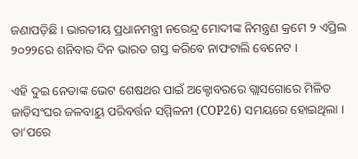ଜଣାପଡ଼ିଛି । ଭାରତୀୟ ପ୍ରଧାନମନ୍ତ୍ରୀ ନରେନ୍ଦ୍ର ମୋଦୀଙ୍କ ନିମନ୍ତ୍ରଣ କ୍ରମେ ୨ ଏପ୍ରିଲ ୨୦୨୨ରେ ଶନିବାର ଦିନ ଭାରତ ଗସ୍ତ କରିବେ ନାଫଟାଲି ବେନେଟ ।

ଏହି ଦୁଇ ନେତାଙ୍କ ଭେଟ ଶେଷଥର ପାଇଁ ଅକ୍ଟୋବରରେ ଗ୍ଲାସଗୋରେ ମିଳିତ ଜାତିସଂଘର ଜଳବାୟୁ ପରିବର୍ତ୍ତନ ସମ୍ମିଳନୀ (COP26) ସମୟରେ ହୋଇଥିଲା । ତା’ପରେ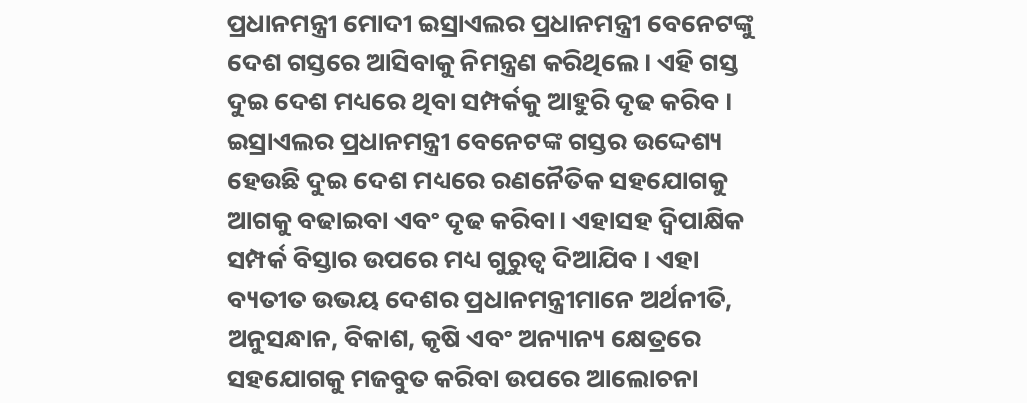ପ୍ରଧାନମନ୍ତ୍ରୀ ମୋଦୀ ଇସ୍ରାଏଲର ପ୍ରଧାନମନ୍ତ୍ରୀ ବେନେଟଙ୍କୁ ଦେଶ ଗସ୍ତରେ ଆସିବାକୁ ନିମନ୍ତ୍ରଣ କରିଥିଲେ। ଏହି ଗସ୍ତ ଦୁଇ ଦେଶ ମଧ୍ୟରେ ଥିବା ସମ୍ପର୍କକୁ ଆହୁରି ଦୃଢ କରିବ । ଇସ୍ରାଏଲର ପ୍ରଧାନମନ୍ତ୍ରୀ ବେନେଟଙ୍କ ଗସ୍ତର ଉଦ୍ଦେଶ୍ୟ ହେଉଛି ଦୁଇ ଦେଶ ମଧ୍ୟରେ ରଣନୈତିକ ସହଯୋଗକୁ ଆଗକୁ ବଢାଇବା ଏବଂ ଦୃଢ କରିବା। ଏହାସହ ଦ୍ୱିପାକ୍ଷିକ ସମ୍ପର୍କ ବିସ୍ତାର ଉପରେ ମଧ୍ୟ ଗୁରୁତ୍ୱ ଦିଆଯିବ । ଏହା ବ୍ୟତୀତ ଉଭୟ ଦେଶର ପ୍ରଧାନମନ୍ତ୍ରୀମାନେ ଅର୍ଥନୀତି, ଅନୁସନ୍ଧାନ, ବିକାଶ, କୃଷି ଏବଂ ଅନ୍ୟାନ୍ୟ କ୍ଷେତ୍ରରେ ସହଯୋଗକୁ ମଜବୁତ କରିବା ଉପରେ ଆଲୋଚନା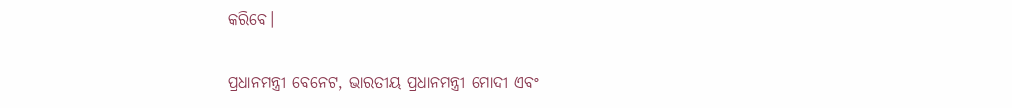କରିବେ।

ପ୍ରଧାନମନ୍ତ୍ରୀ ବେନେଟ, ଭାରତୀୟ ପ୍ରଧାନମନ୍ତ୍ରୀ ମୋଦୀ ଏବଂ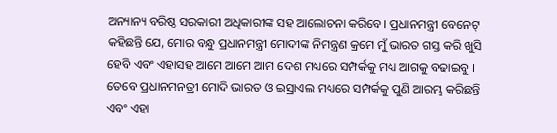ଅନ୍ୟାନ୍ୟ ବରିଷ୍ଠ ସରକାରୀ ଅଧିକାରୀଙ୍କ ସହ ଆଲୋଚନା କରିବେ। ପ୍ରଧାନମନ୍ତ୍ରୀ ବେନେଟ୍ କହିଛନ୍ତି ଯେ, ମୋର ବନ୍ଧୁ ପ୍ରଧାନମନ୍ତ୍ରୀ ମୋଦୀଙ୍କ ନିମନ୍ତ୍ରଣ କ୍ରମେ ମୁଁ ଭାରତ ଗସ୍ତ କରି ଖୁସି ହେବି ଏବଂ ଏହାସହ ଆମେ ଆମେ ଆମ ଦେଶ ମଧ୍ୟରେ ସମ୍ପର୍କକୁ ମଧ୍ୟ ଆଗକୁ ବଢାଇବୁ । ତେବେ ପ୍ରଧାନମନତ୍ରୀ ମୋଦି ଭାରତ ଓ ଇସ୍ରାଏଲ ମଧ୍ୟରେ ସମ୍ପର୍କକୁ ପୁଣି ଆରମ୍ଭ କରିଛନ୍ତି ଏବଂ ଏହା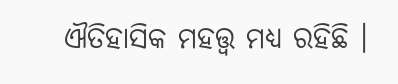ଐତିହାସିକ ମହତ୍ତ୍ୱ ମଧ୍ୟ ରହିଛି ।